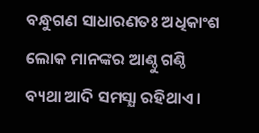ବନ୍ଧୁଗଣ ସାଧାରଣତଃ ଅଧିକାଂଶ ଲୋକ ମାନଙ୍କର ଆଣ୍ଠୁ ଗଣ୍ଠି ବ୍ୟଥା ଆଦି ସମସ୍ଯା ରହିଥାଏ ।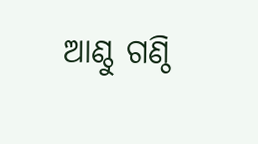ଆଣ୍ଠୁ ଗଣ୍ଠି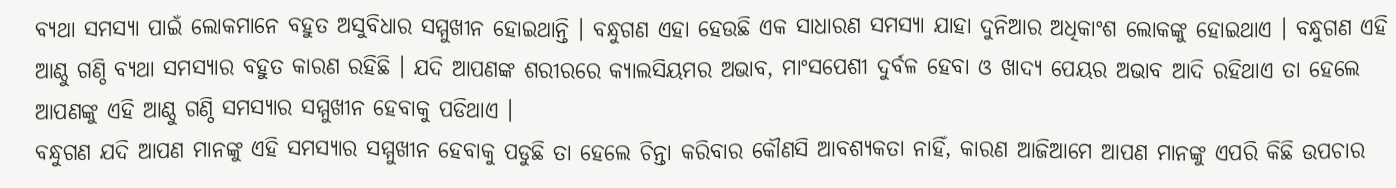ବ୍ୟଥା ସମସ୍ଯା ପାଇଁ ଲୋକମାନେ ବହୁତ ଅସୁବିଧାର ସମ୍ମୁଖୀନ ହୋଇଥାନ୍ତି । ବନ୍ଧୁଗଣ ଏହା ହେଉଛି ଏକ ସାଧାରଣ ସମସ୍ଯା ଯାହା ଦୁନିଆର ଅଧିକାଂଶ ଲୋକଙ୍କୁ ହୋଇଥାଏ । ବନ୍ଧୁଗଣ ଏହି ଆଣ୍ଠୁ ଗଣ୍ଠି ବ୍ୟଥା ସମସ୍ଯାର ବହୁତ କାରଣ ରହିଛି । ଯଦି ଆପଣଙ୍କ ଶରୀରରେ କ୍ୟାଲସିୟମର ଅଭାବ, ମାଂସପେଶୀ ଦୁର୍ବଳ ହେବା ଓ ଖାଦ୍ୟ ପେୟର ଅଭାବ ଆଦି ରହିଥାଏ ତା ହେଲେ ଆପଣଙ୍କୁ ଏହି ଆଣ୍ଠୁ ଗଣ୍ଠି ସମସ୍ଯାର ସମ୍ମୁଖୀନ ହେବାକୁ ପଡିଥାଏ ।
ବନ୍ଧୁଗଣ ଯଦି ଆପଣ ମାନଙ୍କୁ ଏହି ସମସ୍ଯାର ସମ୍ମୁଖୀନ ହେବାକୁ ପଡୁଛି ତା ହେଲେ ଚିନ୍ତା କରିବାର କୌଣସି ଆବଶ୍ୟକତା ନାହିଁ, କାରଣ ଆଜିଆମେ ଆପଣ ମାନଙ୍କୁ ଏପରି କିଛି ଉପଚାର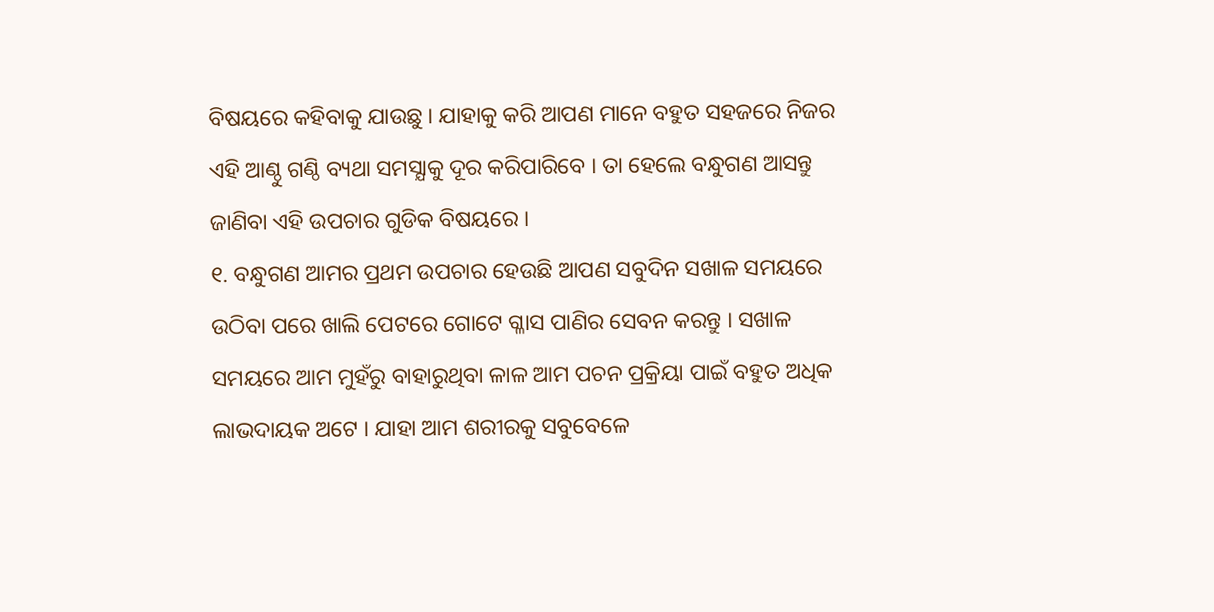ବିଷୟରେ କହିବାକୁ ଯାଉଛୁ । ଯାହାକୁ କରି ଆପଣ ମାନେ ବହୁତ ସହଜରେ ନିଜର ଏହି ଆଣ୍ଠୁ ଗଣ୍ଠି ବ୍ୟଥା ସମସ୍ଯାକୁ ଦୂର କରିପାରିବେ । ତା ହେଲେ ବନ୍ଧୁଗଣ ଆସନ୍ତୁ ଜାଣିବା ଏହି ଉପଚାର ଗୁଡିକ ବିଷୟରେ ।
୧. ବନ୍ଧୁଗଣ ଆମର ପ୍ରଥମ ଉପଚାର ହେଉଛି ଆପଣ ସବୁଦିନ ସଖାଳ ସମୟରେ ଉଠିବା ପରେ ଖାଲି ପେଟରେ ଗୋଟେ ଗ୍ଳାସ ପାଣିର ସେବନ କରନ୍ତୁ । ସଖାଳ ସମୟରେ ଆମ ମୁହଁରୁ ବାହାରୁଥିବା ଳାଳ ଆମ ପଚନ ପ୍ରକ୍ରିୟା ପାଇଁ ବହୁତ ଅଧିକ ଲାଭଦାୟକ ଅଟେ । ଯାହା ଆମ ଶରୀରକୁ ସବୁବେଳେ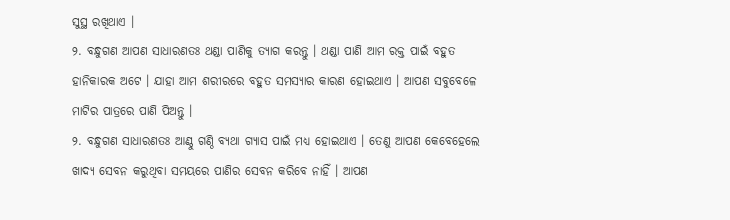ସୁସ୍ଥ ରଖିଥାଏ ।
୨. ବନ୍ଧୁଗଣ ଆପଣ ସାଧାରଣତଃ ଥଣ୍ଡା ପାଣିକୁ ତ୍ୟାଗ କରନ୍ତୁ । ଥଣ୍ଡା ପାଣି ଆମ ରକ୍ତ ପାଇଁ ବହୁତ ହାନିକାରକ ଅଟେ । ଯାହା ଆମ ଶରୀରରେ ବହୁତ ସମସ୍ଯାର କାରଣ ହୋଇଥାଏ । ଆପଣ ସବୁବେଳେ ମାଟିର ପାତ୍ରରେ ପାଣି ପିଅନ୍ତୁ ।
୨. ବନ୍ଧୁଗଣ ସାଧାରଣତଃ ଆଣ୍ଠୁ ଗଣ୍ଠି ବ୍ୟଥା ଗ୍ଯାସ ପାଇଁ ମଧ୍ୟ ହୋଇଥାଏ । ତେଣୁ ଆପଣ କେବେହେଲେ ଖାଦ୍ୟ ସେବନ କରୁଥିବା ସମୟରେ ପାଣିର ସେବନ କରିବେ ନାହିଁ । ଆପଣ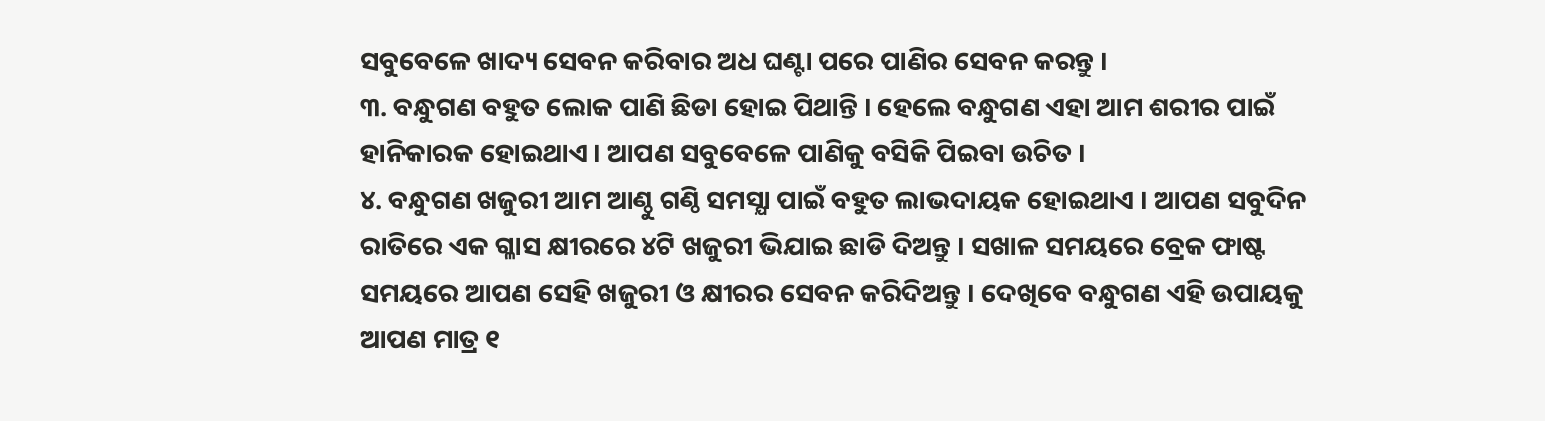ସବୁବେଳେ ଖାଦ୍ୟ ସେବନ କରିବାର ଅଧ ଘଣ୍ଟା ପରେ ପାଣିର ସେବନ କରନ୍ତୁ ।
୩. ବନ୍ଧୁଗଣ ବହୁତ ଲୋକ ପାଣି ଛିଡା ହୋଇ ପିଥାନ୍ତି । ହେଲେ ବନ୍ଧୁଗଣ ଏହା ଆମ ଶରୀର ପାଇଁ ହାନିକାରକ ହୋଇଥାଏ । ଆପଣ ସବୁବେଳେ ପାଣିକୁ ବସିକି ପିଇବା ଉଚିତ ।
୪. ବନ୍ଧୁଗଣ ଖଜୁରୀ ଆମ ଆଣ୍ଠୁ ଗଣ୍ଠି ସମସ୍ଯା ପାଇଁ ବହୁତ ଲାଭଦାୟକ ହୋଇଥାଏ । ଆପଣ ସବୁଦିନ ରାତିରେ ଏକ ଗ୍ଳାସ କ୍ଷୀରରେ ୪ଟି ଖଜୁରୀ ଭିଯାଇ ଛାଡି ଦିଅନ୍ତୁ । ସଖାଳ ସମୟରେ ବ୍ରେକ ଫାଷ୍ଟ ସମୟରେ ଆପଣ ସେହି ଖଜୁରୀ ଓ କ୍ଷୀରର ସେବନ କରିଦିଅନ୍ତୁ । ଦେଖିବେ ବନ୍ଧୁଗଣ ଏହି ଉପାୟକୁ ଆପଣ ମାତ୍ର ୧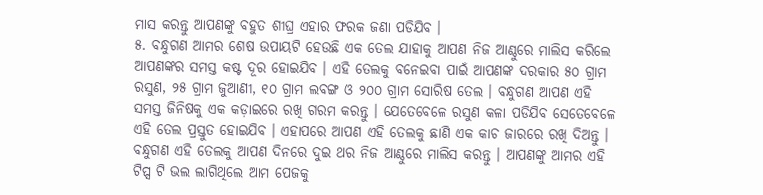ମାସ କରନ୍ତୁ ଆପଣଙ୍କୁ ବହୁତ ଶୀଘ୍ର ଏହାର ଫରକ ଜଣା ପଡିଯିବ ।
୫. ବନ୍ଧୁଗଣ ଆମର ଶେଷ ଉପାୟଟି ହେଉଛି ଏକ ତେଲ ଯାହାକୁ ଆପଣ ନିଜ ଆଣ୍ଠୁରେ ମାଲିସ କରିଲେ ଆପଣଙ୍କର ସମସ୍ତ କଷ୍ଟ ଦୂର ହୋଇଯିବ । ଏହି ତେଲକୁ ବନେଇବା ପାଇଁ ଆପଣଙ୍କ ଦରକାର ୫୦ ଗ୍ରାମ ରସୁଣ, ୨୫ ଗ୍ରାମ ଜୁଆଣୀ, ୧୦ ଗ୍ରାମ ଲବଙ୍ଗ ଓ ୨୦୦ ଗ୍ରାମ ସୋରିଷ ତେଲ । ବନ୍ଧୁଗଣ ଆପଣ ଏହି ସମସ୍ତ ଜିନିଷକୁ ଏକ କଡ଼ାଇରେ ରଖି ଗରମ କରନ୍ତୁ । ଯେତେବେଳେ ରସୁଣ କଳା ପଡିଯିବ ସେତେବେଳେ ଏହି ତେଲ ପ୍ରସ୍ତୁତ ହୋଇଯିବ । ଏହାପରେ ଆପଣ ଏହି ତେଲକୁ ଛାଣି ଏକ କାଚ ଜାରରେ ରଖି ଦିଅନ୍ତୁ । ବନ୍ଧୁଗଣ ଏହି ତେଲକୁ ଆପଣ ଦିନରେ ଦୁଇ ଥର ନିଜ ଆଣ୍ଠୁରେ ମାଲିସ କରନ୍ତୁ । ଆପଣଙ୍କୁ ଆମର ଏହି ଟିପ୍ସ ଟି ଭଲ ଲାଗିଥିଲେ ଆମ ପେଜକୁ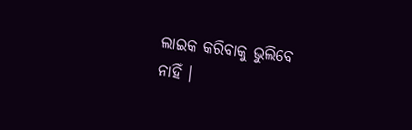ଲାଇକ କରିବାକୁ ଭୁଲିବେ ନାହିଁ ।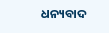ଧନ୍ୟବାଦ